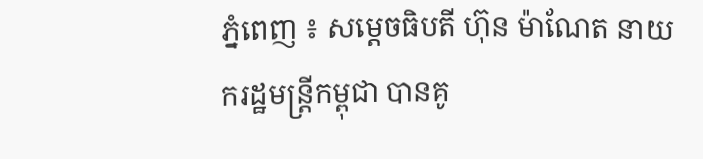ភ្នំពេញ ៖ សម្ដេចធិបតី ហ៊ុន ម៉ាណែត នាយករដ្ឋមន្រ្តីកម្ពុជា បានគូ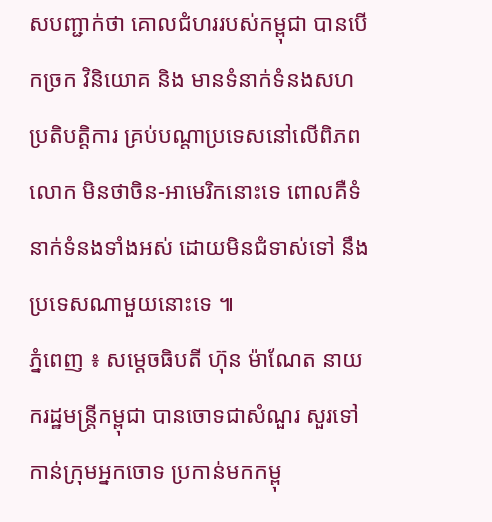សបញ្ជាក់ថា គោលជំហររបស់កម្ពុជា បានបើកច្រក វិនិយោគ និង មានទំនាក់ទំនងសហប្រតិបត្តិការ គ្រប់បណ្ដាប្រទេសនៅលើពិភពលោក មិនថាចិន-អាមេរិកនោះទេ ពោលគឺទំនាក់ទំនងទាំងអស់ ដោយមិនជំទាស់ទៅ នឹងប្រទេសណាមួយនោះទេ ៕
ភ្នំពេញ ៖ សម្តេចធិបតី ហ៊ុន ម៉ាណែត នាយករដ្ឋមន្រ្តីកម្ពុជា បានចោទជាសំណួរ សួរទៅកាន់ក្រុមអ្នកចោទ ប្រកាន់មកកម្ពុ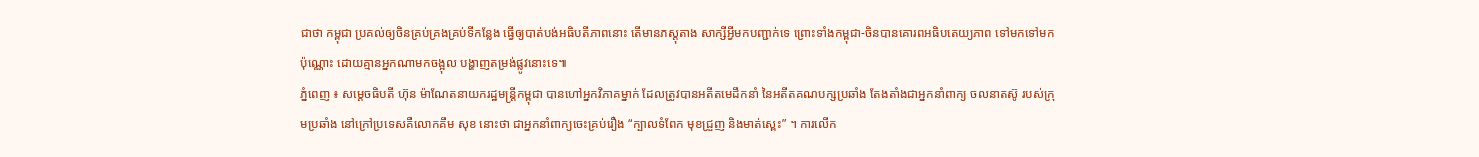ជាថា កម្ពុជា ប្រគល់ឲ្យចិនគ្រប់គ្រងគ្រប់ទីកន្លែង ធ្វើឲ្យបាត់បង់អធិបតីភាពនោះ តើមានភស្តុតាង សាក្សីអ្វីមកបញ្ជាក់ទេ ព្រោះទាំងកម្ពុជា-ចិនបានគោរពអធិបតេយ្យភាព ទៅមកទៅមកប៉ុណ្ណោះ ដោយគ្មានអ្នកណាមកចង្អុល បង្ហាញតម្រង់ផ្លូវនោះទេ៕
ភ្នំពេញ ៖ សម្តេចធិបតី ហ៊ុន ម៉ាណែតនាយករដ្ឋមន្រ្តីកម្ពុជា បានហៅអ្នកវិភាគម្នាក់ ដែលត្រូវបានអតីតមេដឹកនាំ នៃអតីតគណបក្សប្រឆាំង តែងតាំងជាអ្នកនាំពាក្យ ចលនាតស៊ូ របស់ក្រុមប្រឆាំង នៅក្រៅប្រទេសគឺលោកគឹម សុខ នោះថា ជាអ្នកនាំពាក្យចេះគ្រប់រឿង “ក្បាលទំពែក មុខជ្រួញ និងមាត់ស្ពេះ” ។ ការលើក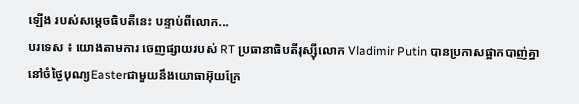ឡើង របស់សម្តេចធិបតីនេះ បន្ទាប់ពីលោក...
បរទេស ៖ យោងតាមការ ចេញផ្សាយរបស់ RT ប្រធានាធិបតីរុស្ស៊ីលោក Vladimir Putin បានប្រកាសផ្អាកបាញ់គ្នា នៅចំថ្ងៃបុណ្យEasterជាមួយនឹងយោធាអ៊ុយក្រែ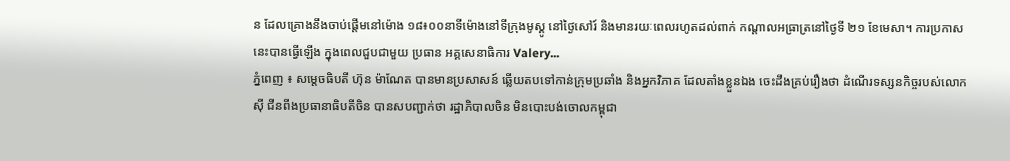ន ដែលគ្រោងនឹងចាប់ផ្តើមនៅម៉ោង ១៨៖០០នាទីម៉ោងនៅទីក្រុងមូស្គូ នៅថ្ងៃសៅរ៍ និងមានរយៈពេលរហូតដល់ពាក់ កណ្តាលអធ្រាត្រនៅថ្ងៃទី ២១ ខែមេសា។ ការប្រកាសនេះបានធ្វើឡើង ក្នុងពេលជួបជាមួយ ប្រធាន អគ្គសេនាធិការ Valery...
ភ្នំពេញ ៖ សម្តេចធិបតី ហ៊ុន ម៉ាណែត បានមានប្រសាសន៍ ឆ្លើយតបទៅកាន់ក្រុមប្រឆាំង និងអ្នកវិភាគ ដែលតាំងខ្លួនឯង ចេះដឹងគ្រប់រឿងថា ដំណើរទស្សនកិច្ចរបស់លោក ស៊ី ជីនពីងប្រធានាធិបតីចិន បានសបញ្ជាក់ថា រដ្ឋាភិបាលចិន មិនបោះបង់ចោលកម្ពុជា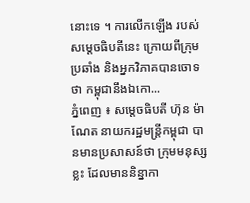នោះទេ ។ ការលើកឡើង របស់សម្តេចធិបតីនេះ ក្រោយពីក្រុមប្រឆាំង និងអ្នកវិភាគបានចោទថា កម្ពុជានឹងឯកោ...
ភ្នំពេញ ៖ សម្តេចធិបតី ហ៊ុន ម៉ាណែត នាយករដ្ឋមន្រ្តីកម្ពុជា បានមានប្រសាសន៍ថា ក្រុមមនុស្សខ្លះ ដែលមាននិន្នាកា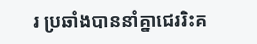រ ប្រឆាំងបាននាំគ្នាជេររិះគ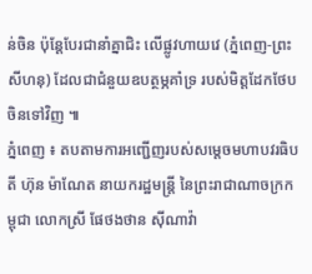ន់ចិន ប៉ុន្តែបែរជានាំគ្នាជិះ លើផ្លូវហាយវេ (ភ្នំពេញ-ព្រះសីហនុ) ដែលជាជំនួយឧបត្ថម្ភគាំទ្រ របស់មិត្តដែកថែបចិនទៅវិញ ៕
ភ្នំពេញ ៖ តបតាមការអញ្ជើញរបស់សម្តេចមហាបវរធិបតី ហ៊ុន ម៉ាណែត នាយករដ្ឋមន្ត្រី នៃព្រះរាជាណាចក្រកម្ពុជា លោកស្រី ផែថងថាន ស៊ីណាវ៉ា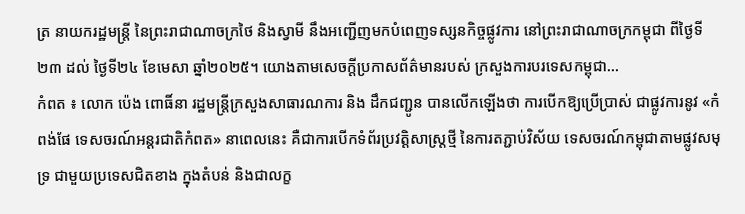ត្រ នាយករដ្ឋមន្ត្រី នៃព្រះរាជាណាចក្រថៃ និងស្វាមី នឹងអញ្ជើញមកបំពេញទស្សនកិច្ចផ្លូវការ នៅព្រះរាជាណាចក្រកម្ពុជា ពីថ្ងៃទី២៣ ដល់ ថ្ងៃទី២៤ ខែមេសា ឆ្នាំ២០២៥។ យោងតាមសេចក្ដីប្រកាសព័ត៌មានរបស់ ក្រសួងការបរទេសកម្ពុជា...
កំពត ៖ លោក ប៉េង ពោធិ៍នា រដ្ឋមន្ត្រីក្រសួងសាធារណការ និង ដឹកជញ្ជូន បានលើកឡើងថា ការបើកឱ្យប្រើប្រាស់ ជាផ្លូវការនូវ «កំពង់ផែ ទេសចរណ៍អន្តរជាតិកំពត» នាពេលនេះ គឺជាការបើកទំព័រប្រវត្តិសាស្ត្រថ្មី នៃការតភ្ជាប់វិស័យ ទេសចរណ៍កម្ពុជាតាមផ្លូវសមុទ្រ ជាមួយប្រទេសជិតខាង ក្នុងតំបន់ និងជាលក្ខ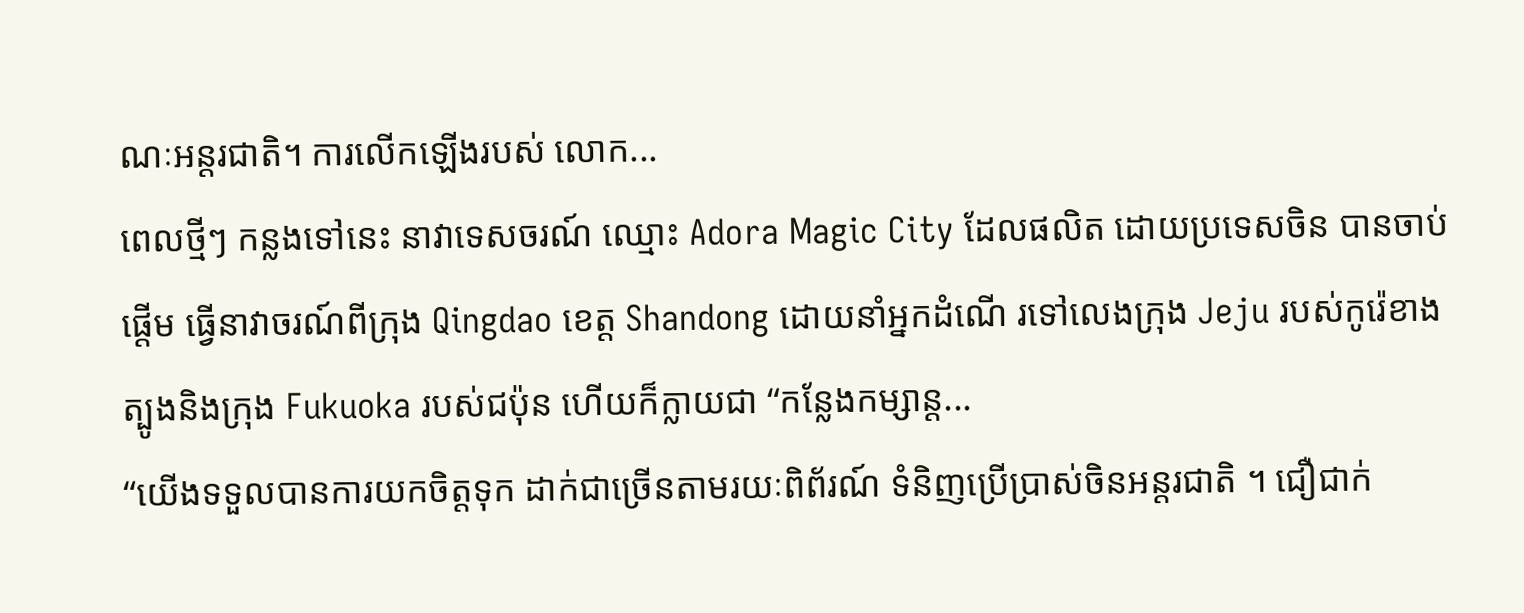ណៈអន្តរជាតិ។ ការលើកឡើងរបស់ លោក...
ពេលថ្មីៗ កន្លងទៅនេះ នាវាទេសចរណ៍ ឈ្មោះ Adora Magic City ដែលផលិត ដោយប្រទេសចិន បានចាប់ផ្តើម ធ្វើនាវាចរណ៍ពីក្រុង Qingdao ខេត្ត Shandong ដោយនាំអ្នកដំណើ រទៅលេងក្រុង Jeju របស់កូរ៉េខាងត្បូងនិងក្រុង Fukuoka របស់ជប៉ុន ហើយក៏ក្លាយជា “កន្លែងកម្សាន្ត...
“យើងទទួលបានការយកចិត្តទុក ដាក់ជាច្រើនតាមរយៈពិព័រណ៍ ទំនិញប្រើប្រាស់ចិនអន្តរជាតិ ។ ជឿជាក់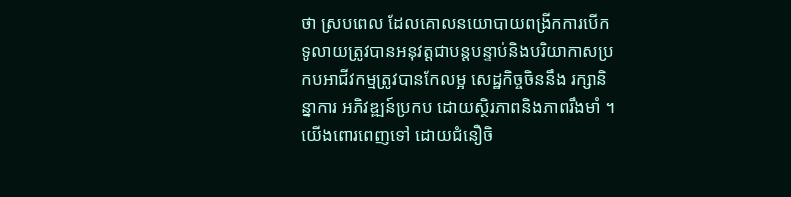ថា ស្របពេល ដែលគោលនយោបាយពង្រីកការបើកទូលាយត្រូវបានអនុវត្តជាបន្តបន្ទាប់និងបរិយាកាសប្រកបអាជីវកម្មត្រូវបានកែលម្អ សេដ្ឋកិច្ចចិននឹង រក្សានិន្នាការ អភិវឌ្ឍន៍ប្រកប ដោយស្ថិរភាពនិងភាពរឹងមាំ ។ យើងពោរពេញទៅ ដោយជំនឿចិ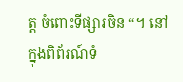ត្ត ចំពោះទីផ្សារចិន “។ នៅក្នុងពិព័រណ៍ទំ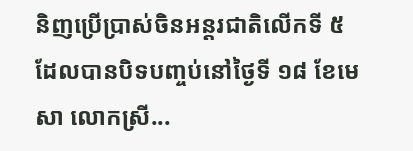និញប្រើប្រាស់ចិនអន្តរជាតិលើកទី ៥ ដែលបានបិទបញ្ចប់នៅថ្ងៃទី ១៨ ខែមេសា លោកស្រី...